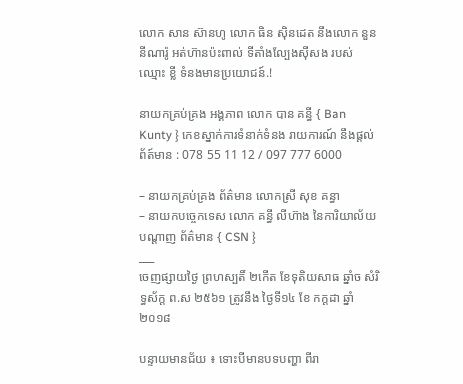លោក សាន ស៊ានហូ លោក ធិន ស៊ិនដេត នឹងលោក នួន នីណារ៉ូ អត់ហ៊ានប៉ះពាល់ ទីតាំងល្បែងស៊ីសង របស់ឈ្មោះ ខ្លី ទំនងមានប្រយោជន៍.!

នាយកគ្រប់គ្រង អង្គភាព លោក បាន គន្ធី { Ban Kunty } កេខស្នាក់ការទំនាក់ទំនង រាយការណ៍ នឹងផ្ដល់ព័ត៍មាន : 078 55 11 12 / 097 777 6000

– នាយកគ្រប់គ្រង ព័ត៌មាន លោកស្រី សុខ គន្ធា
– នាយកបច្ចេកទេស លោក គន្ធី លីហ៊ាង នៃការិយាល័យ      បណ្ដាញ ព័ត៌មាន { CSN }
___
ចេញផ្សាយថ្ងៃ ព្រហស្បតិ៍ ២កើត ខែទុតិយសាធ ឆ្នាំច សំរិទ្ធស័ក្ត ព.ស ២៥៦១ ត្រូវនឹង ថ្ងៃទី១៤ ខែ កក្តដា ឆ្នាំ ២០១៨

បន្ទាយមានជ័យ ៖ ទោះបីមានបទបញ្ហា ពីរា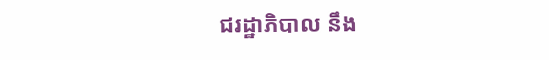ជរដ្ឋាភិបាល នឹង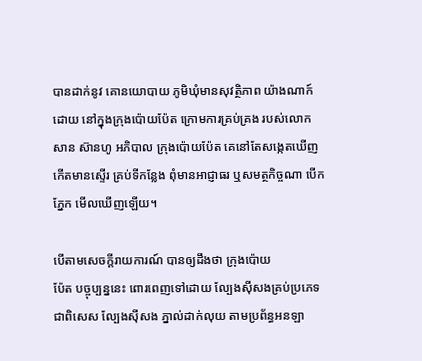បានដាក់នូវ គោនយោបាយ ភូមិឃុំមានសុវត្ថិភាព យ៉ាងណាក៍ដោយ នៅក្នុងក្រុងប៉ោយប៉ែត ក្រោមការគ្រប់គ្រង របស់លោក សាន ស៊ានហូ អភិបាល ក្រុងប៉ោយប៉ែត គេនៅតែសង្កេតឃើញ កើតមានស្ទើរ គ្រប់ទីកន្លែង ពុំមានអាជ្ញាធរ ឬសមត្ថកិច្ចណា បើកភ្នែក មើលឃើញឡើយ។

បើតាមសេចក្តីរាយការណ៍ បានឲ្យដឹងថា ក្រុងប៉ោយ
ប៉ែត បច្ចុប្បន្ននេះ ពោរពេញទៅដោយ ល្បែងស៊ីសងគ្រប់ប្រភេទ ជាពិសេស ល្បែងស៊ីសង ភ្នាល់ដាក់លុយ តាមប្រព័ន្ធអនឡា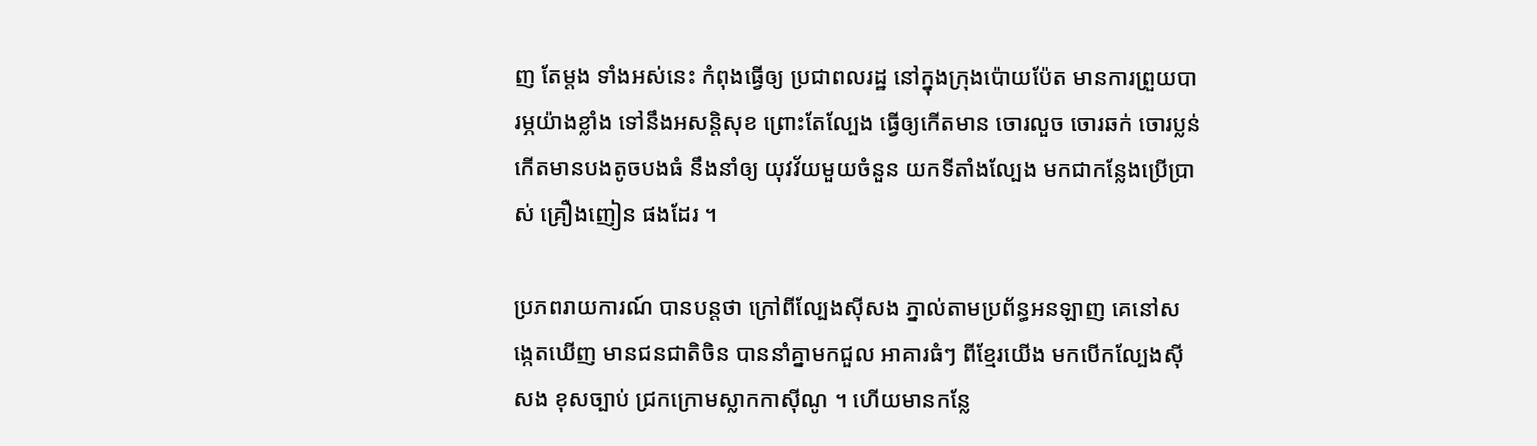ញ តែម្តង ទាំងអស់នេះ កំពុងធ្វើឲ្យ ប្រជាពលរដ្ឋ នៅក្នុងក្រុងប៉ោយប៉ែត មានការព្រួយបារម្ភយ៉ាងខ្លាំង ទៅនឹងអសន្តិសុខ ព្រោះតែល្បែង ធ្វើឲ្យកើតមាន ចោរលួច ចោរឆក់ ចោរប្លន់ កើតមានបងតូចបងធំ នឹងនាំឲ្យ យុវវ័យមួយចំនួន យកទីតាំងល្បែង មកជាកន្លែងប្រើប្រាស់ គ្រឿងញៀន ផងដែរ ។

ប្រភពរាយការណ៍ បានបន្តថា ក្រៅពីល្បែងស៊ីសង ភ្នាល់តាមប្រព័ន្ធអនឡាញ គេនៅសង្កេតឃើញ មានជនជាតិចិន បាននាំគ្នាមកជួល អាគារធំៗ ពីខ្មែរយើង មកបើកល្បែងស៊ីសង ខុសច្បាប់ ជ្រកក្រោមស្លាកកាស៊ីណូ ។ ហើយមានកន្លែ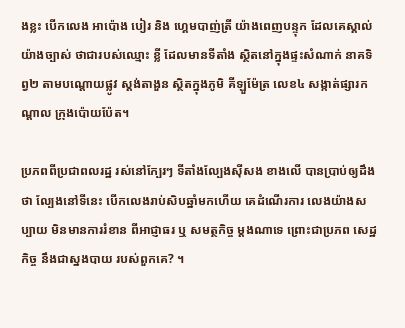ងខ្លះ បើកលេង អាប៉ោង បៀរ និង ហ្គេមបាញ់ត្រី យ៉ាងពេញបន្ទុក ដែលគេស្គាល់យ៉ាងច្បាស់ ថាជារបស់ឈ្មោះ ខ្លី ដែលមានទីតាំង ស្ថិតនៅក្នុងផ្ទះសំណាក់ នាគទិព្វ២ តាមបណ្តោយផ្លូវ ស្តង់តាងួន ស្ថិតក្នុងភូមិ គីឡួម៉ែត្រ លេខ៤ សង្កាត់ផ្សារកណ្តាល ក្រុងប៉ោយប៉ែត។

ប្រភពពីប្រជាពលរដ្ឋ រស់នៅក្បែរៗ ទីតាំងល្បែងស៊ីសង ខាងលើ បានប្រាប់ឲ្យដឹងថា ល្បែងនៅទីនេះ បើកលេងរាប់សិបឆ្នាំមកហើយ គេដំណើរការ លេងយ៉ាងសប្បាយ មិនមានការរំខាន ពីអាជ្ញាធរ ឬ សមត្ថកិច្ច ម្ដងណាទេ ព្រោះជាប្រភព សេដ្ឋកិច្ច នឹងជាស្នងបាយ របស់ពួកគេ? ។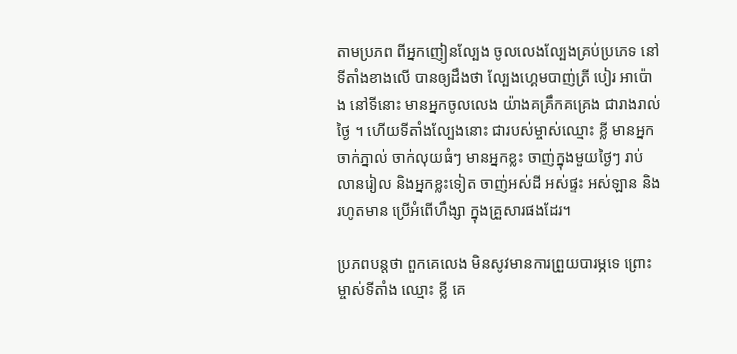តាមប្រភព ពីអ្នកញៀនល្បែង ចូលលេងល្បែងគ្រប់ប្រភេទ នៅទីតាំងខាងលើ បានឲ្យដឹងថា ល្បែងហ្គេមបាញ់ត្រី បៀរ អាប៉ោង នៅទីនោះ មានអ្នកចូលលេង យ៉ាងគគ្រឹកគគ្រេង ជារាងរាល់ថ្ងៃ ។ ហើយទីតាំងល្បែងនោះ ជារបស់ម្ចាស់ឈ្មោះ ខ្លី មានអ្នកចាក់ភ្នាល់ ចាក់លុយធំៗ មានអ្នកខ្លះ ចាញ់ក្នុងមួយថ្ងៃៗ រាប់លានរៀល និងអ្នកខ្លះទៀត ចាញ់អស់ដី អស់ផ្ទះ អស់ឡាន និងរហូតមាន ប្រើអំពើហឹង្សា ក្នុងគ្រួសារផងដែរ។

ប្រភពបន្តថា ពួកគេលេង មិនសូវមានការព្រួយបារម្ភទេ ព្រោះម្ចាស់ទីតាំង ឈ្មោះ ខ្លី គេ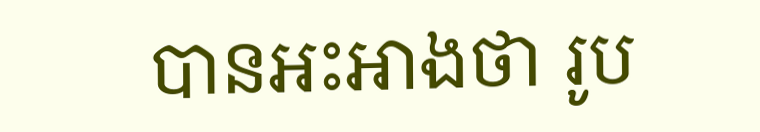បានអះអាងថា រូប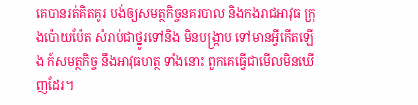គេបានរត់គិតគូរ បង់ឲ្យសមត្ថកិច្ចនគរបាល និងកងរាជអាវុធ ក្រុងប៉ោយប៉ែត សំរាប់ជាថ្នូរទៅនិង មិនបង្ក្រាប ទៅមានអ្វីកើតឡើង ក៍សមត្ថកិច្ច នឹងអាវុធហត្ថ ទាំងនោះ ពួកគេធ្វើជាមើលមិនឃើញដែរ។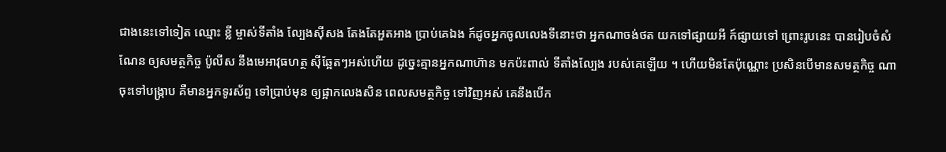ជាងនេះទៅទៀត ឈ្មោះ ខ្លី ម្ចាស់ទីតាំង ល្បែងស៊ីសង តែងតែអួតអាង ប្រាប់គេឯង ក៍ដូចអ្នកចូលលេងទីនោះថា អ្នកណាចង់ថត យកទៅផ្សាយអី ក៍ផ្សាយទៅ ព្រោះរូបនេះ បានរៀបចំសំណែន ឲ្យសមត្ថកិច្ច ប៉ូលីស នឹងមេអាវុធហត្ថ ស៊ីឆ្អែតៗអស់ហើយ ដូច្នេះគ្មានអ្នកណាហ៊ាន មកប៉ះពាល់ ទីតាំងល្បែង របស់គេឡើយ ។ ហើយមិនតែប៉ុណ្ណោះ ប្រសិនបើមានសមត្ថកិច្ច ណាចុះទៅបង្រ្កាប គឺមានអ្នកទូរស័ព្ទ ទៅប្រាប់មុន ឲ្យផ្អាកលេងសិន ពេលសមត្ថកិច្ច ទៅវិញអស់ គេនឹងបើក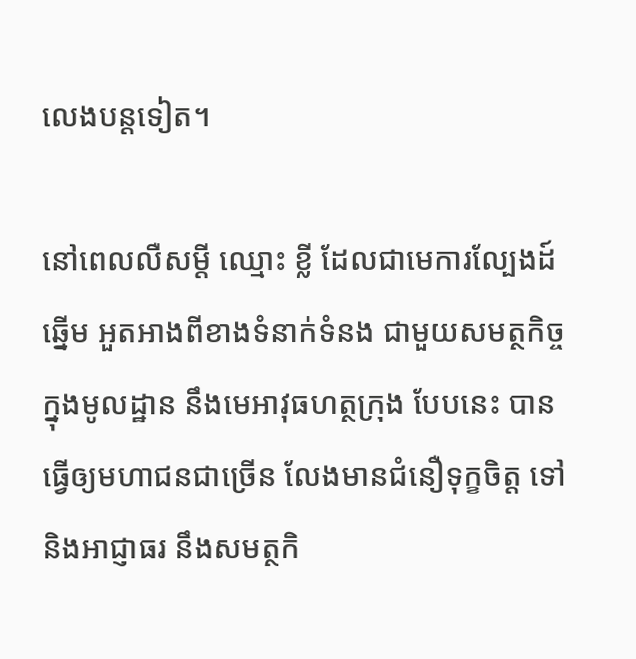លេងបន្តទៀត។

នៅពេលលឺសម្តី ឈ្មោះ ខ្លី ដែលជាមេការល្បែងដ៍ឆ្នើម អួតអាងពីខាងទំនាក់ទំនង ជាមួយសមត្ថកិច្ច ក្នុងមូលដ្ឋាន នឹងមេអាវុធហត្ថក្រុង បែបនេះ បានធ្វើឲ្យមហាជនជាច្រើន លែងមានជំនឿទុក្ខចិត្ត ទៅនិងអាជ្ញាធរ នឹងសមត្ថកិ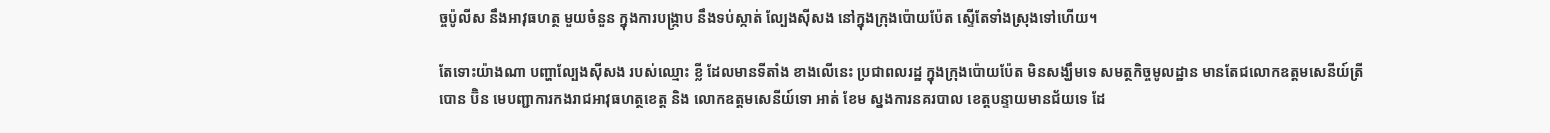ច្ចប៉ូលីស នឹងអាវុធហត្ថ មួយចំនួន ក្នុងការបង្ក្រាប នឹងទប់ស្កាត់ ល្បែងស៊ីសង នៅក្នុងក្រុងប៉ោយប៉ែត ស្ទើតែទាំងស្រុងទៅហើយ។

តែទោះយ៉ាងណា បញ្ហាល្បែងស៊ីសង របស់ឈ្មោះ ខ្លី ដែលមានទីតាំង ខាងលើនេះ ប្រជាពលរដ្ឋ ក្នុងក្រុងប៉ោយប៉ែត មិនសង្ឃឹមទេ សមត្ថកិច្ចមូលដ្ឋាន មានតែជលោកឧត្តមសេនីយ៍ត្រី បោន ប៊ិន មេបញ្ជាការកងរាជអាវុធហត្ថខេត្ត និង លោកឧត្តមសេនីយ៍ទោ អាត់ ខែម ស្នងការនគរបាល ខេត្តបន្ទាយមានជ័យទេ ដែ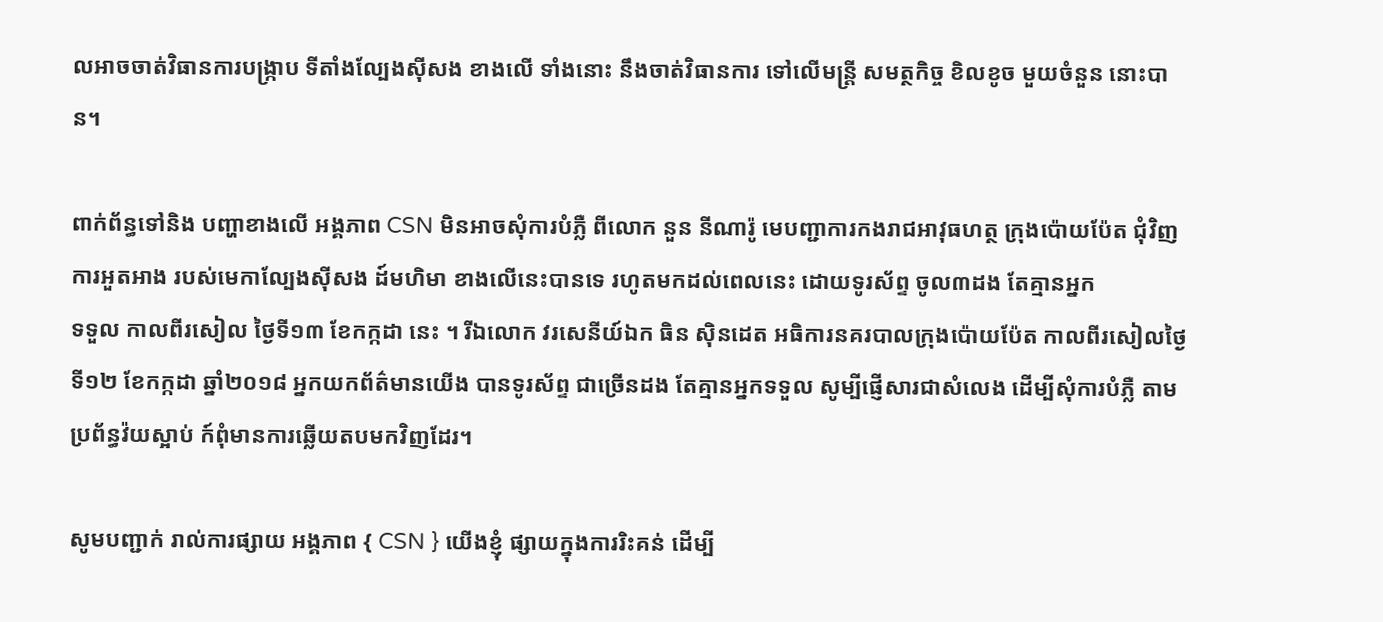លអាចចាត់វិធានការបង្រ្កាប ទីតាំងល្បែងស៊ីសង ខាងលើ ទាំងនោះ នឹងចាត់វិធានការ ទៅលើមន្ត្រី សមត្ថកិច្ច ខិលខូច មួយចំនួន នោះបាន។

ពាក់ព័ន្ធទៅនិង បញ្ហាខាងលើ អង្គភាព CSN មិនអាចសុំការបំភ្លឺ ពីលោក នួន នីណារ៉ូ មេបញ្ជាការកងរាជអាវុធហត្ថ ក្រុងប៉ោយប៉ែត ជុំវិញការអួតអាង របស់មេកាល្បែងស៊ីសង ដ៍មហិមា ខាងលើនេះបានទេ រហូតមកដល់ពេលនេះ ដោយទូរស័ព្ទ ចូល៣ដង តែគ្មានអ្នក
ទទួល កាលពីរសៀល ថ្ងៃទី១៣ ខែកក្កដា នេះ ។ រីឯលោក វរសេនីយ៍ឯក ធិន ស៊ិនដេត អធិការនគរបាលក្រុងប៉ោយប៉ែត កាលពីរសៀលថ្ងៃទី១២ ខែកក្កដា ឆ្នាំ២០១៨ អ្នកយកព័ត៌មានយើង បានទូរស័ព្ទ ជាច្រើនដង តែគ្មានអ្នកទទួល សូម្បីផ្ញើសារជាសំលេង ដើម្បីសុំការបំភ្លឺ តាមប្រព័ន្ធវ៉យស្អាប់ ក៍ពុំមានការឆ្លើយតបមកវិញដែរ។

សូមបញ្ជាក់ រាល់ការផ្សាយ អង្គភាព { CSN } យើងខ្ញុំ ផ្សាយក្នុងការរិះគន់ ដើម្បី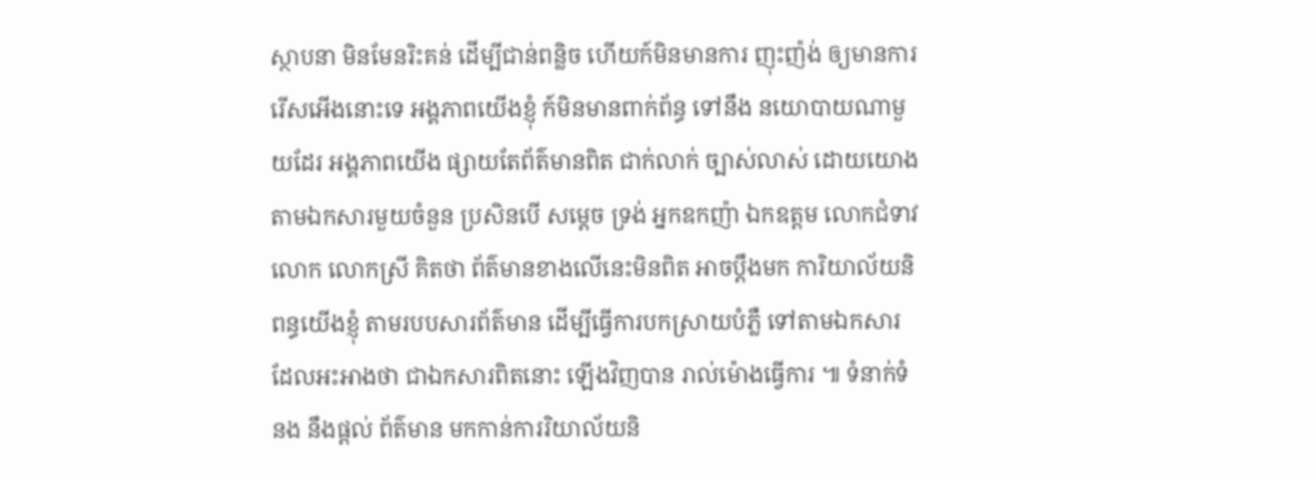ស្ថាបនា មិនមែនរិះគន់ ដើម្បីជាន់ពន្លិច ហើយក៍មិនមានការ ញុះញ៉ង់ ឲ្យមានការរើសអើងនោះទេ អង្គភាពយើងខ្ញុំ ក៍មិនមានពាក់ព័ន្ធ ទៅនឹង នយោបាយណាមួយដែរ អង្គភាពយើង ផ្សាយតែព័ត៌មានពិត ជាក់លាក់ ច្បាស់លាស់ ដោយយោងតាមឯកសារមួយចំនួន ប្រសិនបើ សម្ដេច ទ្រង់ អ្នកឧកញ៉ា ឯកឧត្តម លោកជំទាវ លោក លោកស្រី គិតថា ព័ត៌មានខាងលើនេះមិនពិត អាចប្ដឹងមក ការិយាល័យនិពន្ធយើងខ្ញុំ តាមរបបសារព័ត៌មាន ដើម្បីធ្វើការបកស្រាយបំភ្លឺ ទៅតាមឯកសារ ដែលអះអាងថា ជាឯកសារពិតនោះ ឡើងវិញបាន រាល់ម៉ោងធ្វើការ ៕ ទំនាក់ទំនង នឹងផ្ដល់ ព័ត៌មាន មកកាន់ការរិយាល័យនិ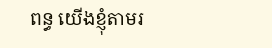ពន្ធ យើងខ្ញុំតាមរ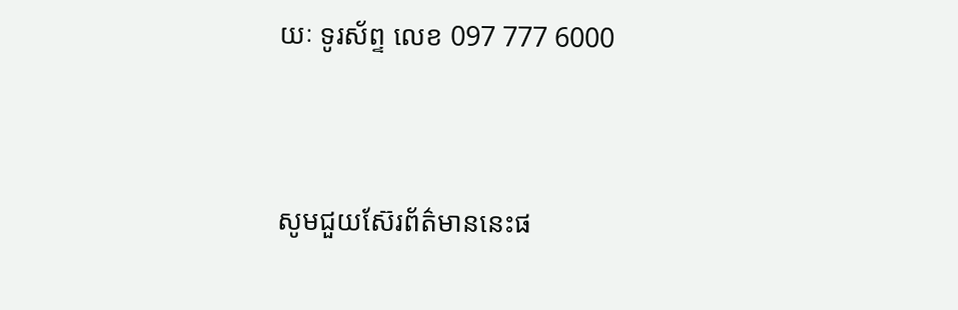យៈ ទូរស័ព្ទ លេខ 097 777 6000



សូមជួយស៊ែរព័ត៌មាននេះផ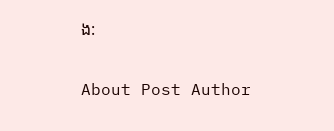ង:

About Post Author